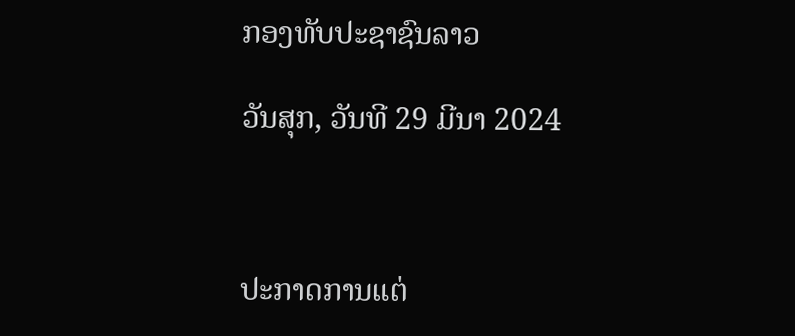ກອງທັບປະຊາຊົນລາວ

ວັນສຸກ, ວັນທີ 29 ມີນາ 2024



ປະກາດການແຕ່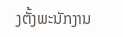ງຕັ້ງພະນັກງານ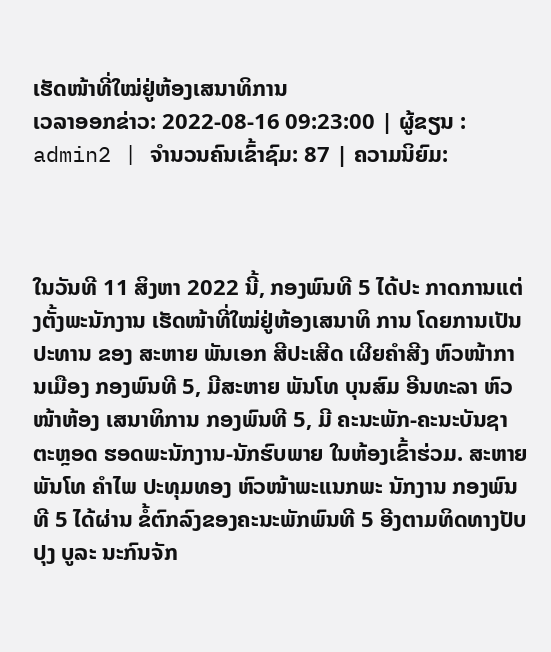ເຮັດໜ້າທີ່ໃໝ່ຢູ່ຫ້ອງເສນາທິການ
ເວລາອອກຂ່າວ: 2022-08-16 09:23:00 | ຜູ້ຂຽນ : admin2 | ຈຳນວນຄົນເຂົ້າຊົມ: 87 | ຄວາມນິຍົມ:



ໃນວັນທີ 11 ສິງຫາ 2022 ນີ້, ກອງພົນທີ 5 ໄດ້ປະ ກາດການແຕ່ງຕັ້ງພະນັກງານ ເຮັດໜ້າທີ່ໃໝ່ຢູ່ຫ້ອງເສນາທິ ການ ໂດຍການເປັນປະທານ ຂອງ ສະຫາຍ ພັນເອກ ສີປະເສີດ ເຜີຍຄຳສີງ ຫົວໜ້າການເມືອງ ກອງພົນທີ 5, ມີສະຫາຍ ພັນໂທ ບຸນສົມ ອີນທະລາ ຫົວໜ້າຫ້ອງ ເສນາທິການ ກອງພົນທີ 5, ມີ ຄະນະພັກ-ຄະນະບັນຊາ ຕະຫຼອດ ຮອດພະນັກງານ-ນັກຮົບພາຍ ໃນຫ້ອງເຂົ້າຮ່ວມ. ສະຫາຍ ພັນໂທ ຄຳໄພ ປະທຸມທອງ ຫົວໜ້າພະແນກພະ ນັກງານ ກອງພົນທີ 5 ໄດ້ຜ່ານ ຂໍ້ຕົກລົງຂອງຄະນະພັກພົນທີ 5 ອີງຕາມທິດທາງປັບປຸງ ບູລະ ນະກົນຈັກ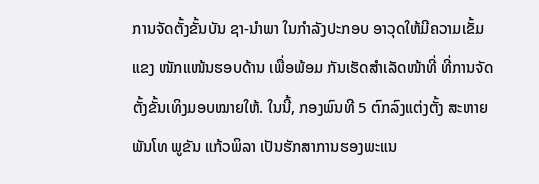ການຈັດຕັ້ງຂັ້ນບັນ ຊາ-ນຳພາ ໃນກຳລັງປະກອບ ອາວຸດໃຫ້ມີຄວາມເຂັ້ມແຂງ ໜັກແໜ້ນຮອບດ້ານ ເພື່ອພ້ອມ ກັນເຮັດສຳເລັດໜ້າທີ່ ທີ່ການຈັດ ຕັ້ງຂັ້ນເທິງມອບໝາຍໃຫ້. ໃນນີ້, ກອງພົນທີ 5 ຕົກລົງແຕ່ງຕັ້ງ ສະຫາຍ ພັນໂທ ພູຂັນ ແກ້ວພິລາ ເປັນຮັກສາການຮອງພະແນ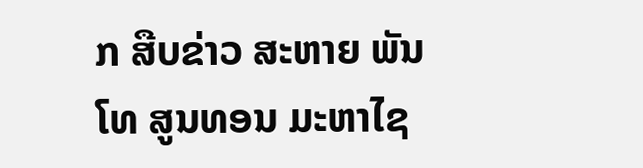ກ ສືບຂ່າວ ສະຫາຍ ພັນໂທ ສູນທອນ ມະຫາໄຊ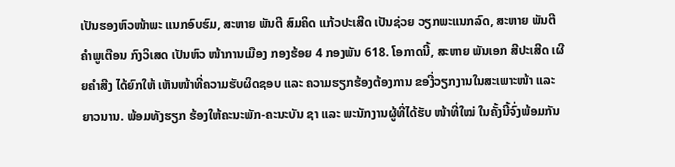ເປັນຮອງຫົວໜ້າພະ ແນກອົບຮົມ, ສະຫາຍ ພັນຕີ ສົມຄິດ ແກ້ວປະເສີດ ເປັນຊ່ວຍ ວຽກພະແນກລົດ, ສະຫາຍ ພັນຕີ ຄຳພູເຕືອນ ກົງວິເສດ ເປັນຫົວ ໜ້າການເມືອງ ກອງຮ້ອຍ 4 ກອງພັນ 618. ໂອກາດນີ້, ສະຫາຍ ພັນເອກ ສີປະເສີດ ເຜີຍຄຳສີງ ໄດ້ຍົກໃຫ້ ເຫັນໜ້າທີ່ຄວາມຮັບຜິດຊອບ ແລະ ຄວາມຮຽກຮ້ອງຕ້ອງການ ຂອງີ່ວຽກງານໃນສະເພາະໜ້າ ແລະ ຍາວນານ. ພ້ອມທັງຮຽກ ຮ້ອງໃຫ້ຄະນະພັກ-ຄະນະບັນ ຊາ ແລະ ພະນັກງານຜູ້ທີ່ໄດ້ຮັບ ໜ້າທີ່ໃໝ່ ໃນຄັ້ງນີ້ຈົ່ງພ້ອມກັນ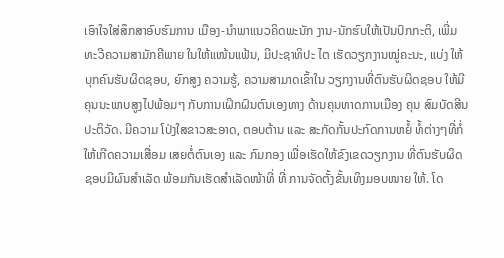ເອົາໃຈໃສ່ສຶກສາອົບຮົມການ ເມືອງ-ນໍາພາແນວຄິດພະນັກ ງານ-ນັກຮົບໃຫ້ເປັນປົກກະຕິ, ເພີ່ມທະວີຄວາມສາມັກຄີພາຍ ໃນໃຫ້ແໜ້ນແຟ້ນ, ມີປະຊາທິປະ ໄຕ ເຮັດວຽກງານໝູ່ຄະນະ, ແບ່ງ ໃຫ້ບຸກຄົນຮັບຜິດຊອບ, ຍົກສູງ ຄວາມຮູ້, ຄວາມສາມາດເຂົ້າໃນ ວຽກງານທີ່ຕົນຮັບຜິດຊອບ ໃຫ້ມີຄຸນນະພາບສູງໄປພ້ອມໆ ກັບການເຝິກຝົນຕົນເອງທາງ ດ້ານຄຸນທາດການເມືອງ ຄຸນ ສົມບັດສີນປະຕິວັດ. ມີຄວາມ ໂປ່ງໃສຂາວສະອາດ, ຕອບຕ້ານ ແລະ ສະກັດກັ້ນປະກົດການຫຍໍ້ ທໍ້ຕ່າງໆທີ່ກໍ່ໃຫ້ເກີດຄວາມເສື່ອມ ເສຍຕໍ່ຕົນເອງ ແລະ ກົມກອງ ເພື່ອເຮັດໃຫ້ຂົງເຂດວຽກງານ ທີ່ຕົນຮັບຜິດຊອບມີຜົນສຳເລັດ ພ້ອມກັນເຮັດສຳເລັດໜ້າທີ່ ທີ່ ການຈັດຕັ້ງຂັ້ນເທິງມອບໜາຍ ໃຫ້. ໂດ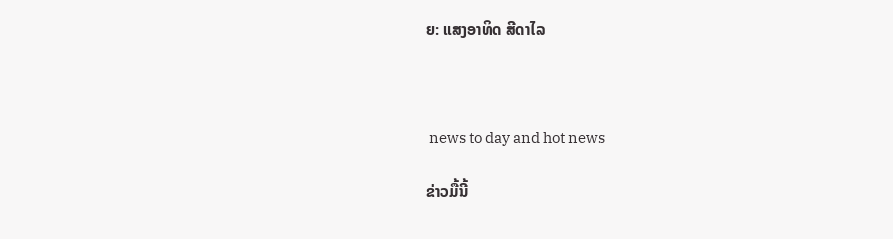ຍ: ແສງອາທິດ ສີດາໄລ



 news to day and hot news

ຂ່າວມື້ນີ້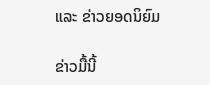ແລະ ຂ່າວຍອດນິຍົມ

ຂ່າວມື້ນີ້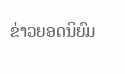ຂ່າວຍອດນິຍົມ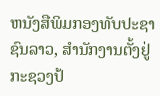ຫນັງສືພິມກອງທັບປະຊາຊົນລາວ, ສຳນັກງານຕັ້ງຢູ່ກະຊວງປ້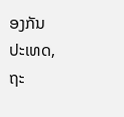ອງກັນປະເທດ, ຖະ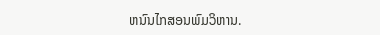ຫນົນໄກສອນພົມວິຫານ.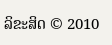ລິຂະສິດ © 2010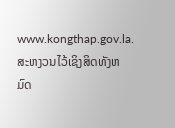www.kongthap.gov.la. ສະຫງວນໄວ້ເຊິງສິດທັງຫມົດ